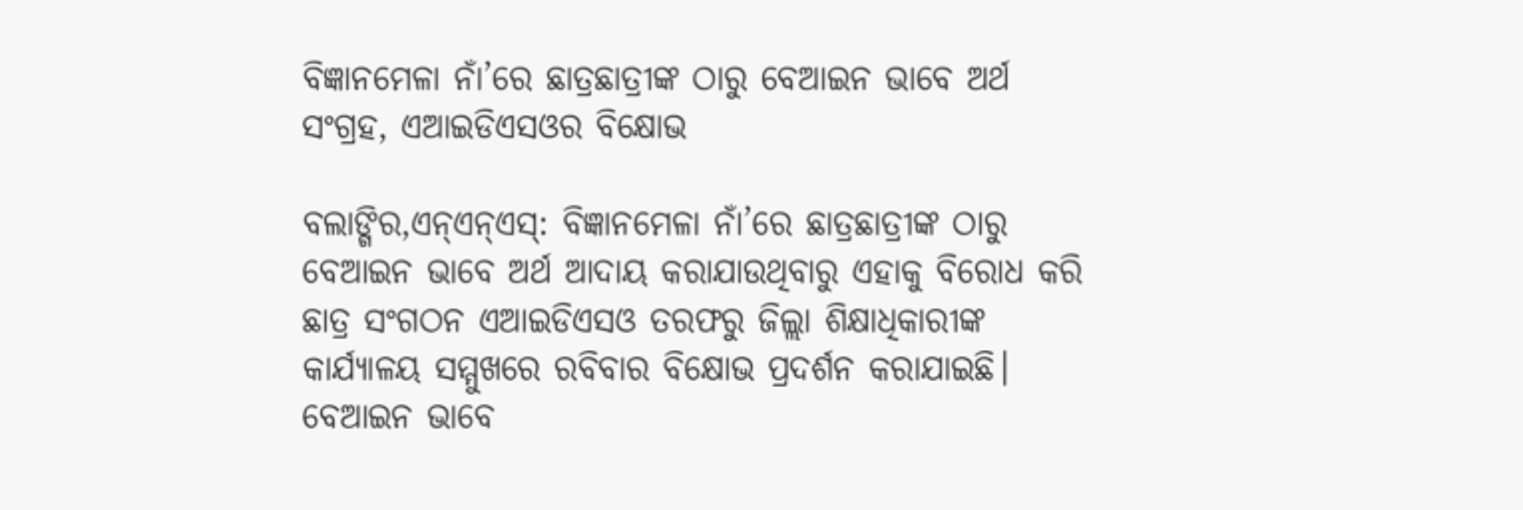ବିଜ୍ଞାନମେଳା ନାଁ’ରେ ଛାତ୍ରଛାତ୍ରୀଙ୍କ ଠାରୁ ବେଆଇନ ଭାବେ ଅର୍ଥ ସଂଗ୍ରହ, ଏଆଇଡିଏସଓର ବିକ୍ଷୋଭ

ବଲାଙ୍ଗିର,ଏନ୍ଏନ୍ଏସ୍: ବିଜ୍ଞାନମେଳା ନାଁ’ରେ ଛାତ୍ରଛାତ୍ରୀଙ୍କ ଠାରୁ ବେଆଇନ ଭାବେ ଅର୍ଥ ଆଦାୟ କରାଯାଉଥିବାରୁ ଏହାକୁ ବିରୋଧ କରି ଛାତ୍ର ସଂଗଠନ ଏଆଇଡିଏସଓ ତରଫରୁ ଜିଲ୍ଲା ଶିକ୍ଷାଧିକାରୀଙ୍କ କାର୍ଯ୍ୟାଳୟ ସମ୍ମୁଖରେ ରବିବାର ବିକ୍ଷୋଭ ପ୍ରଦର୍ଶନ କରାଯାଇଛି। ବେଆଇନ ଭାବେ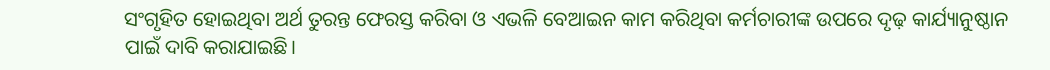ସଂଗୃହିତ ହୋଇଥିବା ଅର୍ଥ ତୁରନ୍ତ ଫେରସ୍ତ କରିବା ଓ ଏଭଳି ବେଆଇନ କାମ କରିଥିବା କର୍ମଚାରୀଙ୍କ ଉପରେ ଦୃଢ଼ କାର୍ଯ୍ୟାନୁଷ୍ଠାନ ପାଇଁ ଦାବି କରାଯାଇଛି।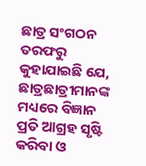ଛାତ୍ର ସଂଗଠନ ତରଫରୁ କୁହାଯାଇଛି ଯେ, ଛାତ୍ରଛାତ୍ରୀମାନଙ୍କ ମଧ୍ୟରେ ବିଜ୍ଞାନ ପ୍ରତି ଆଗ୍ରହ ସୃଷ୍ଟି କରିବା ଓ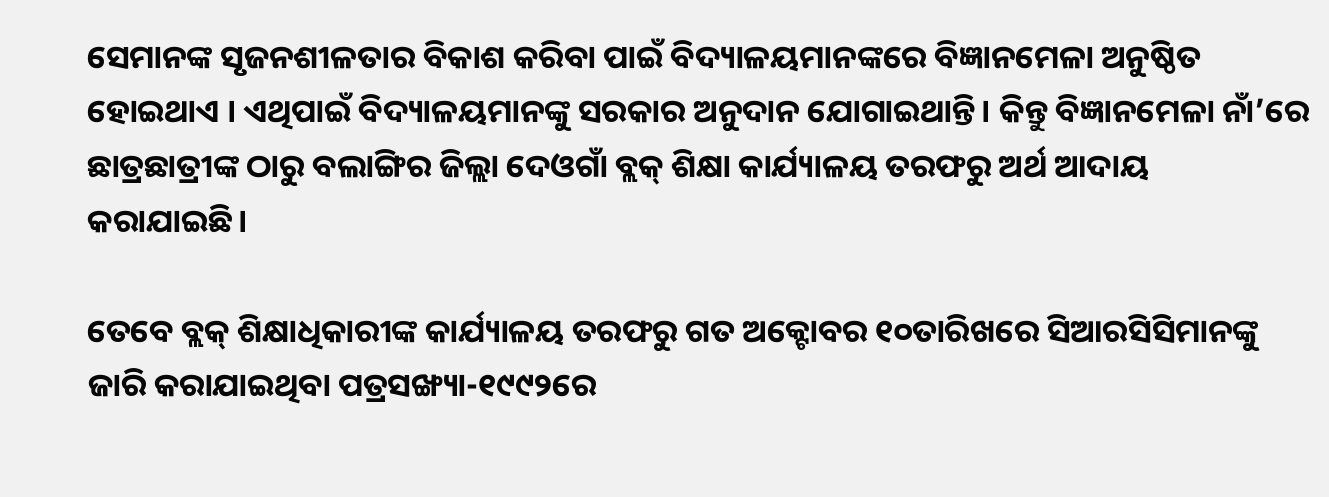ସେମାନଙ୍କ ସୃଜନଶୀଳତାର ବିକାଶ କରିବା ପାଇଁ ବିଦ୍ୟାଳୟମାନଙ୍କରେ ବିଜ୍ଞାନମେଳା ଅନୁଷ୍ଠିତ ହୋଇଥାଏ । ଏଥିପାଇଁ ବିଦ୍ୟାଳୟମାନଙ୍କୁ ସରକାର ଅନୁଦାନ ଯୋଗାଇଥାନ୍ତି। କିନ୍ତୁ ବିଜ୍ଞାନମେଳା ନାଁ’ରେ ଛାତ୍ରଛାତ୍ରୀଙ୍କ ଠାରୁ ବଲାଙ୍ଗିର ଜିଲ୍ଲା ଦେଓଗାଁ ବ୍ଲକ୍ ଶିକ୍ଷା କାର୍ଯ୍ୟାଳୟ ତରଫରୁ ଅର୍ଥ ଆଦାୟ କରାଯାଇଛି।

ତେବେ ବ୍ଲକ୍ ଶିକ୍ଷାଧିକାରୀଙ୍କ କାର୍ଯ୍ୟାଳୟ ତରଫରୁ ଗତ ଅକ୍ଟୋବର ୧୦ତାରିଖରେ ସିଆରସିସିମାନଙ୍କୁ ଜାରି କରାଯାଇଥିବା ପତ୍ରସଙ୍ଖ୍ୟା-୧୯୯୨ରେ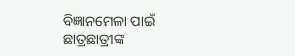ବିଜ୍ଞାନମେଳା ପାଇଁ ଛାତ୍ରଛାତ୍ରୀଙ୍କ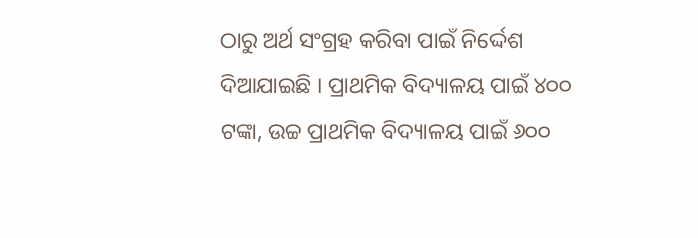ଠାରୁ ଅର୍ଥ ସଂଗ୍ରହ କରିବା ପାଇଁ ନିର୍ଦ୍ଦେଶ ଦିଆଯାଇଛି । ପ୍ରାଥମିକ ବିଦ୍ୟାଳୟ ପାଇଁ ୪୦୦ ଟଙ୍କା, ଉଚ୍ଚ ପ୍ରାଥମିକ ବିଦ୍ୟାଳୟ ପାଇଁ ୬୦୦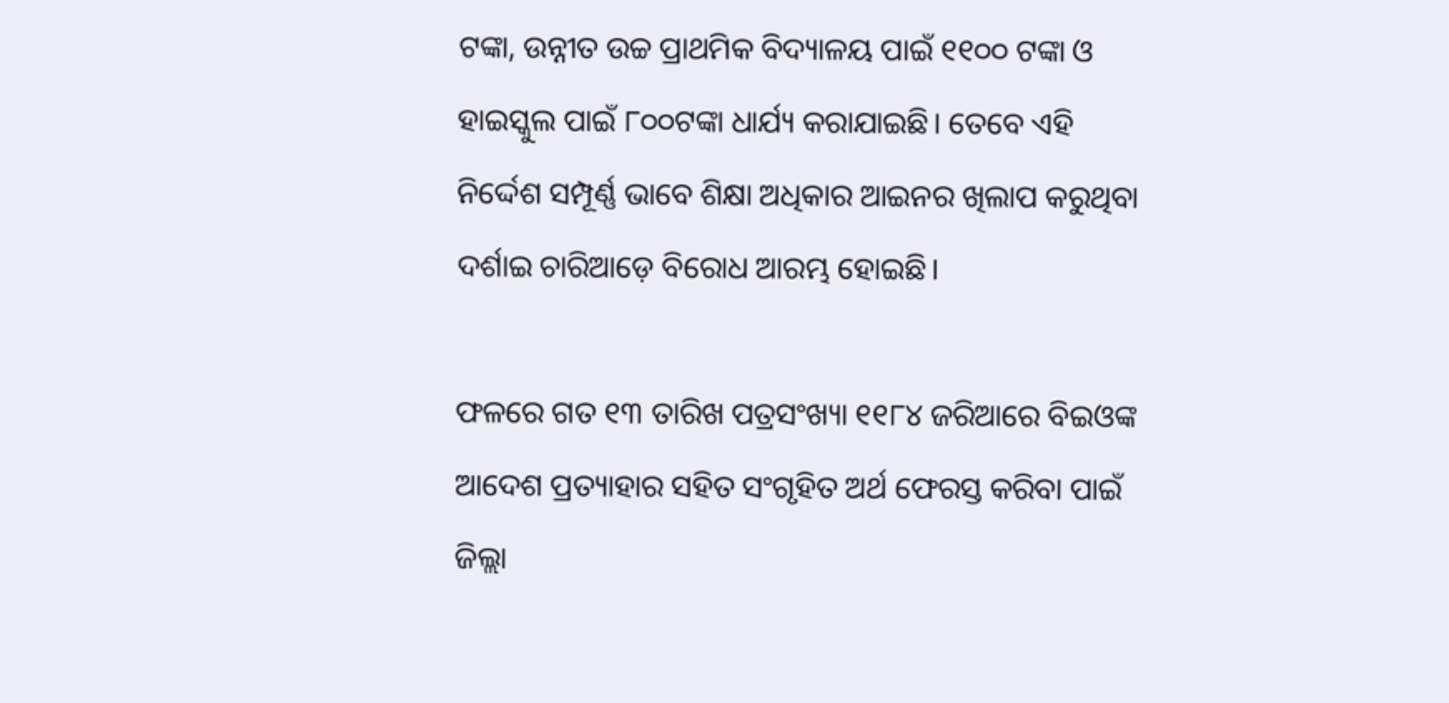ଟଙ୍କା, ଉନ୍ନୀତ ଉଚ୍ଚ ପ୍ରାଥମିକ ବିଦ୍ୟାଳୟ ପାଇଁ ୧୧୦୦ ଟଙ୍କା ଓ ହାଇସ୍କୁଲ ପାଇଁ ୮୦୦ଟଙ୍କା ଧାର୍ଯ୍ୟ କରାଯାଇଛି। ତେବେ ଏହି ନିର୍ଦ୍ଦେଶ ସମ୍ପୂର୍ଣ୍ଣ ଭାବେ ଶିକ୍ଷା ଅଧିକାର ଆଇନର ଖିଲାପ କରୁଥିବା ଦର୍ଶାଇ ଚାରିଆଡ଼େ ବିରୋଧ ଆରମ୍ଭ ହୋଇଛି।

ଫଳରେ ଗତ ୧୩ ତାରିଖ ପତ୍ରସଂଖ୍ୟା ୧୧୮୪ ଜରିଆରେ ବିଇଓଙ୍କ ଆଦେଶ ପ୍ରତ୍ୟାହାର ସହିତ ସଂଗୃହିତ ଅର୍ଥ ଫେରସ୍ତ କରିବା ପାଇଁ ଜିଲ୍ଲା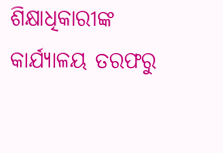ଶିକ୍ଷାଧିକାରୀଙ୍କ କାର୍ଯ୍ୟାଳୟ ତରଫରୁ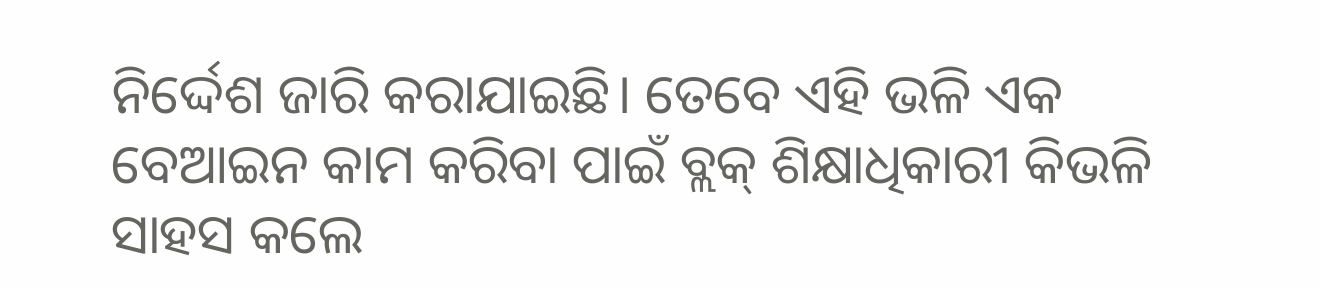ନିର୍ଦ୍ଦେଶ ଜାରି କରାଯାଇଛି। ତେବେ ଏହି ଭଳି ଏକ ବେଆଇନ କାମ କରିବା ପାଇଁ ବ୍ଲକ୍ ଶିକ୍ଷାଧିକାରୀ କିଭଳି ସାହସ କଲେ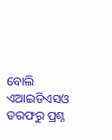ବୋଲି ଏଆଇଡିଏସଓ ତରଫରୁ ପ୍ରଶ୍ନ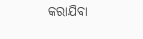କରାଯିବା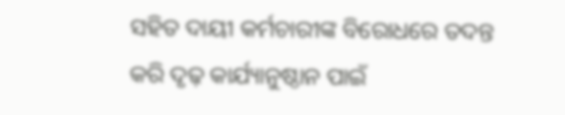ସହିତ ଦାୟୀ କର୍ମଚାରୀଙ୍କ ବିରୋଧରେ ତଦନ୍ତ କରି ଦୃଢ଼ କାର୍ଯ୍ୟାନୁଷ୍ଠାନ ପାଇଁ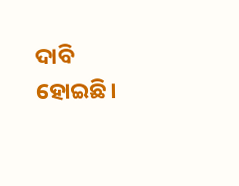ଦାବି ହୋଇଛି।